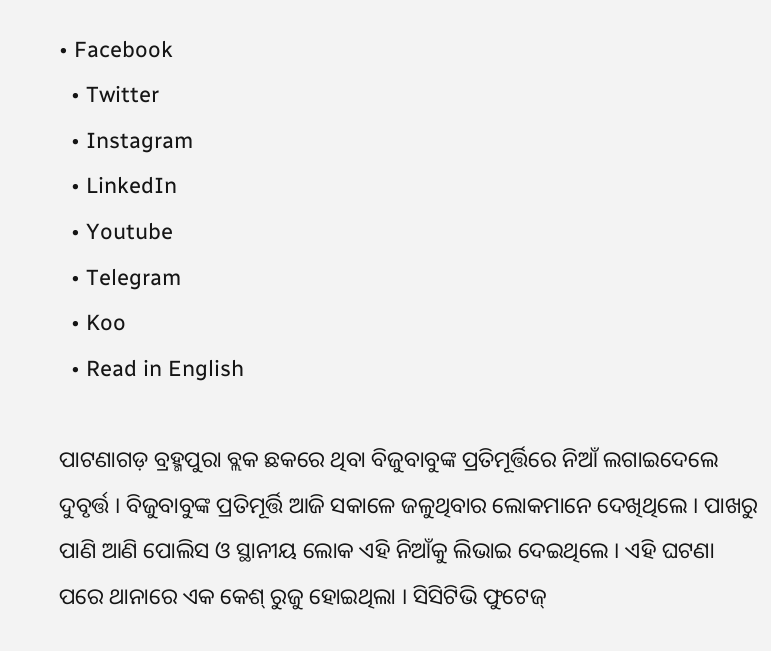• Facebook
  • Twitter
  • Instagram
  • LinkedIn
  • Youtube
  • Telegram
  • Koo
  • Read in English

ପାଟଣାଗଡ଼ ବ୍ରହ୍ମପୁରା ବ୍ଲକ ଛକରେ ଥିବା ବିଜୁବାବୁଙ୍କ ପ୍ରତିମୂର୍ତ୍ତିରେ ନିଆଁ ଲଗାଇଦେଲେ ଦୁବୃର୍ତ୍ତ । ବିଜୁବାବୁଙ୍କ ପ୍ରତିମୂର୍ତ୍ତି ଆଜି ସକାଳେ ଜଳୁଥିବାର ଲୋକମାନେ ଦେଖିଥିଲେ । ପାଖରୁ ପାଣି ଆଣି ପୋଲିସ ଓ ସ୍ଥାନୀୟ ଲୋକ ଏହି ନିଆଁକୁ ଲିଭାଇ ଦେଇଥିଲେ । ଏହି ଘଟଣା ପରେ ଥାନାରେ ଏକ କେଶ୍ ରୁଜୁ ହୋଇଥିଲା । ସିସିଟିଭି ଫୁଟେଜ୍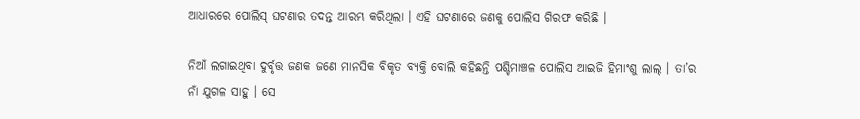ଆଧାରରେ ପୋଲିସ୍ ଘଟଣାର ତଦନ୍ତ ଆରମ୍ଭ କରିଥିଲା । ଏହି ଘଟଣାରେ ଜଣକୁ ପୋଲିସ ଗିରଫ କରିଛି ।

ନିଆଁ ଲଗାଇଥିବା ଦୁର୍ବୃତ୍ତ ଜଣକ ଜଣେ ମାନସିକ ବିକୃତ ବ୍ୟକ୍ତି ବୋଲି କହିଛନ୍ତି ପଶ୍ଚିମାଞ୍ଚଳ ପୋଲିସ ଆଇଜି ହିମାଂଶୁ ଲାଲ୍ । ତା’ର ନାଁ ଯୁଗଳ ସାହୁ । ସେ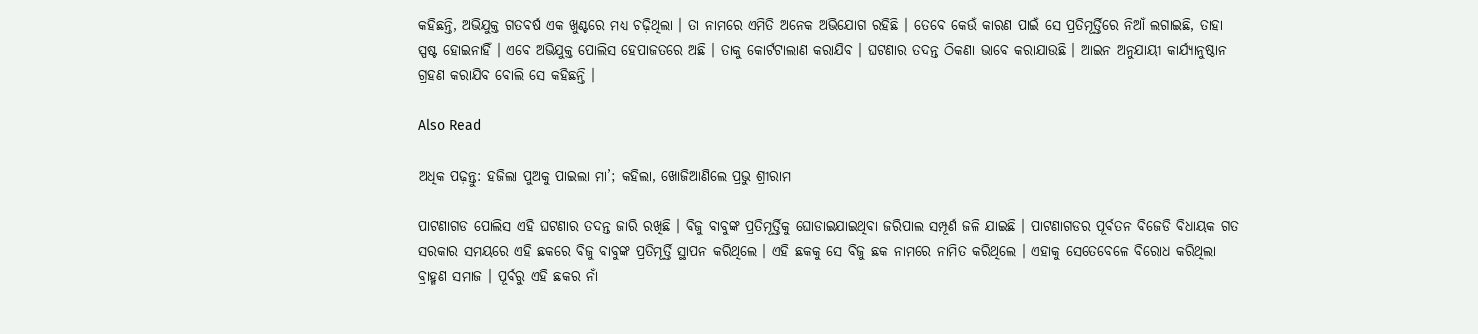କହିଛନ୍ତି, ଅଭିଯୁକ୍ତ ଗତବର୍ଷ ଏକ ଖୁଣ୍ଟରେ ମଧ୍ୟ ଚଢ଼ିଥିଲା । ତା ନାମରେ ଏମିତି ଅନେକ ଅଭିଯୋଗ ରହିଛି । ତେବେ କେଉଁ କାରଣ ପାଇଁ ସେ ପ୍ରତିମୂର୍ତ୍ତିରେ ନିଆଁ ଲଗାଇଛି, ତାହା ସ୍ପଷ୍ଟ ହୋଇନାହିଁ । ଏବେ ଅଭିଯୁକ୍ତ ପୋଲିସ ହେପାଜତରେ ଅଛି । ତାକୁ କୋର୍ଟଟାଲାଣ କରାଯିବ । ଘଟଣାର ତଦନ୍ତ ଠିକଣା ଭାବେ କରାଯାଉଛି । ଆଇନ ଅନୁଯାୟୀ କାର୍ଯ୍ୟାନୁଷ୍ଠାନ ଗ୍ରହଣ କରାଯିବ ବୋଲି ସେ କହିଛନ୍ତି ।

Also Read

ଅଧିକ ପଢ଼ନ୍ତୁ: ହଜିଲା ପୁଅକୁ ପାଇଲା ମା’; କହିଲା, ଖୋଜିଆଣିଲେ ପ୍ରଭୁ ଶ୍ରୀରାମ

ପାଟଣାଗଡ ପୋଲିସ ଏହି ଘଟଣାର ତଦନ୍ତ ଜାରି ରଖିଛି । ବିଜୁ ବାବୁଙ୍କ ପ୍ରତିମୂର୍ତ୍ତିକୁ ଘୋଡାଇଯାଇଥିବା ଜରିପାଲ ସମ୍ପୂର୍ଣ ଜଳି ଯାଇଛି । ପାଟଣାଗଡର ପୂର୍ବତନ ବିଜେଡି ବିଧାୟକ ଗତ ସରକାର ସମୟରେ ଏହି ଛକରେ ବିଜୁ ବାବୁଙ୍କ ପ୍ରତିମୂର୍ତ୍ତି ସ୍ଥାପନ କରିଥିଲେ । ଏହି ଛକକୁ ସେ ବିଜୁ ଛକ ନାମରେ ନାମିତ କରିଥିଲେ । ଏହାକୁ ସେତେବେଳେ ବିରୋଧ କରିଥିଲା ବ୍ରାହ୍ମଣ ସମାଜ । ପୂର୍ବରୁ ଏହି ଛକର ନାଁ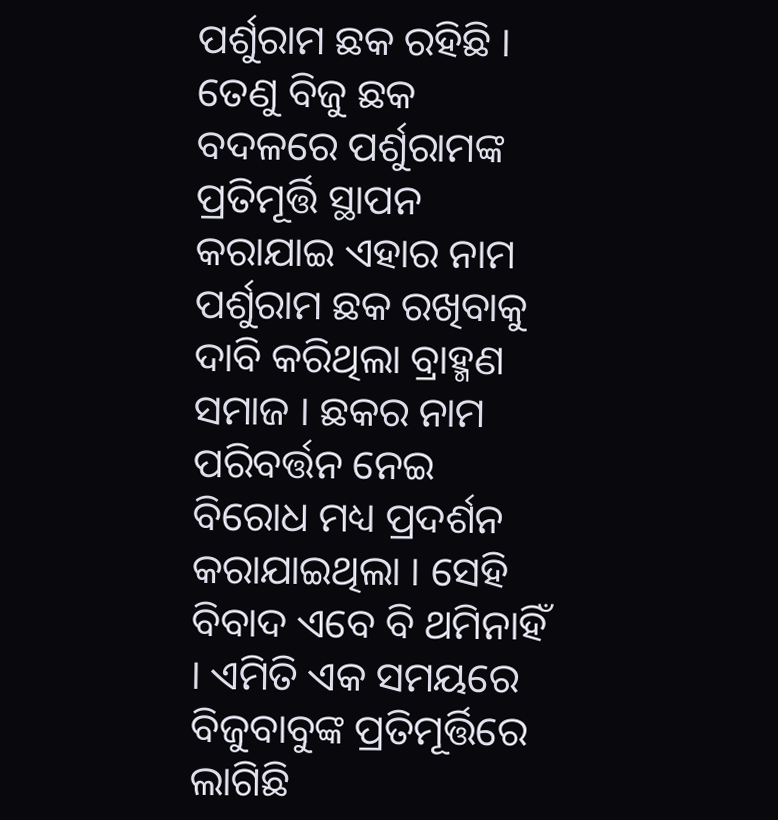ପର୍ଶୁରାମ ଛକ ରହିଛି । ତେଣୁ ବିଜୁ ଛକ ବଦଳରେ ପର୍ଶୁରାମଙ୍କ ପ୍ରତିମୂର୍ତ୍ତି ସ୍ଥାପନ କରାଯାଇ ଏହାର ନାମ ପର୍ଶୁରାମ ଛକ ରଖିବାକୁ ଦାବି କରିଥିଲା ବ୍ରାହ୍ମଣ ସମାଜ । ଛକର ନାମ ପରିବର୍ତ୍ତନ ନେଇ ବିରୋଧ ମଧ୍ୟ ପ୍ରଦର୍ଶନ କରାଯାଇଥିଲା । ସେହି ବିବାଦ ଏବେ ବି ଥମିନାହିଁ । ଏମିତି ଏକ ସମୟରେ ବିଜୁବାବୁଙ୍କ ପ୍ରତିମୂର୍ତ୍ତିରେ ଲାଗିଛି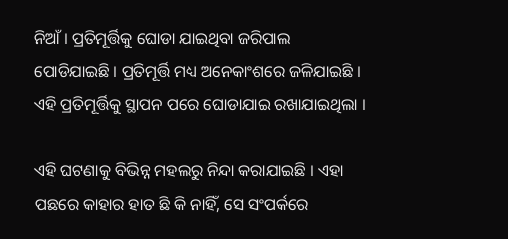ନିଆଁ । ପ୍ରତିମୂର୍ତ୍ତିକୁ ଘୋଡା ଯାଇଥିବା ଜରିପାଲ ପୋଡିଯାଇଛି । ପ୍ରତିମୂର୍ତ୍ତି ମଧ୍ୟ ଅନେକାଂଶରେ ଜଳିଯାଇଛି । ଏହି ପ୍ରତିମୂର୍ତ୍ତିକୁ ସ୍ଥାପନ ପରେ ଘୋଡାଯାଇ ରଖାଯାଇଥିଲା ।

ଏହି ଘଟଣାକୁ ବିଭିନ୍ନ ମହଲରୁ ନିନ୍ଦା କରାଯାଇଛି । ଏହା ପଛରେ କାହାର ହାତ ଛି କି ନାହିଁ, ସେ ସଂପର୍କରେ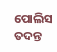ପୋଲିସ ତଦନ୍ତ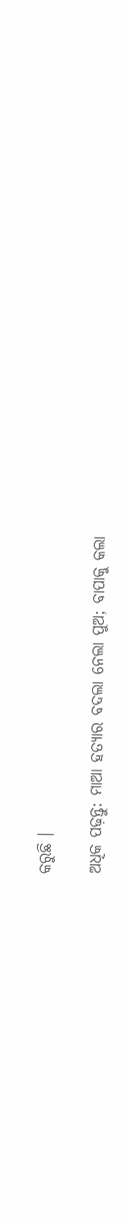କରୁଛି ।

ଅଧିକ ପଢ଼ନ୍ତୁ: ମାଆ ହତ୍ୟାର ବଦଲା ନେଲା ପୁଅ; ବାପାକୁ କଲା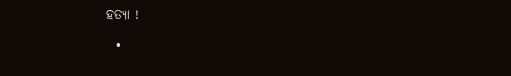ହତ୍ୟା !

  •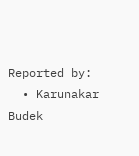Reported by:
  • Karunakar Budek